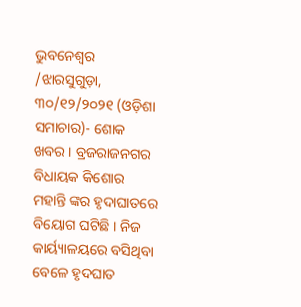ଭୁବନେଶ୍ୱର /ଝାରସୁଗୁଡ଼ା, ୩୦/୧୨/୨୦୨୧ (ଓଡ଼ିଶା ସମାଚାର)- ଶୋକ ଖବର । ବ୍ରଜରାଜନଗର ବିଧାୟକ କିଶୋର ମହାନ୍ତି ଙ୍କର ହୃଦାଘାତରେ ବିୟୋଗ ଘଟିଛି । ନିଜ କାର୍ୟ୍ୟାଳୟରେ ବସିଥିବା ବେଳେ ହୃଦଘାତ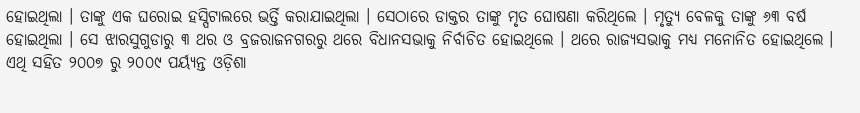ହୋଇଥିଲା । ତାଙ୍କୁ ଏକ ଘରୋଇ ହସ୍ପିଟାଲରେ ଭର୍ତ୍ତି କରାଯାଇଥିଲା । ସେଠାରେ ଡାକ୍ତର ତାଙ୍କୁ ମୃତ ଘୋଷଣା କରିଥିଲେ । ମୃତ୍ୟୁ ବେଳକୁ ତାଙ୍କୁ ୬୩ ବର୍ଷ ହୋଇଥିଲା । ସେ ଝାରସୁଗୁଡାରୁ ୩ ଥର ଓ ବ୍ରଜରାଜନଗରରୁ ଥରେ ବିଧାନସଭାକୁ ନିର୍ବାଚିତ ହୋଇଥିଲେ । ଥରେ ରାଜ୍ୟସଭାକୁ ମଧ୍ୟ ମନୋନିତ ହୋଇଥିଲେ । ଏଥି ସହିତ ୨୦୦୭ ରୁ ୨୦୦୯ ପର୍ୟ୍ୟନ୍ତ ଓଡ଼ିଶା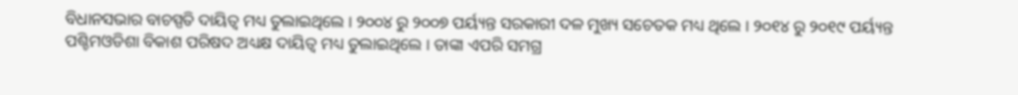ବିଧାନସଭାର ବାଚସ୍ପତି ଦାୟିତ୍ବ ମଧ୍ୟ ତୁଲାଇଥିଲେ । ୨୦୦୪ ରୁ ୨୦୦୭ ପର୍ୟ୍ୟନ୍ତ ସରକାରୀ ଦଳ ମୁଖ୍ୟ ସଚେତକ ମଧ୍ୟ ଥିଲେ । ୨୦୧୪ ରୁ ୨୦୧୯ ପର୍ୟ୍ୟନ୍ତ ପଶ୍ଚିମଓଡିଶା ବିକାଶ ପରିଷଦ ଅଧ୍ୟକ୍ଷ ଦାୟିତ୍ବ ମଧ୍ୟ ତୁଲାଇଥିଲେ । ତାଙ୍କା ଏପରି ସମଗ୍ର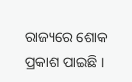ରାଜ୍ୟରେ ଶୋକ ପ୍ରକାଶ ପାଇଛି ।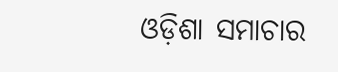ଓଡ଼ିଶା ସମାଚାର